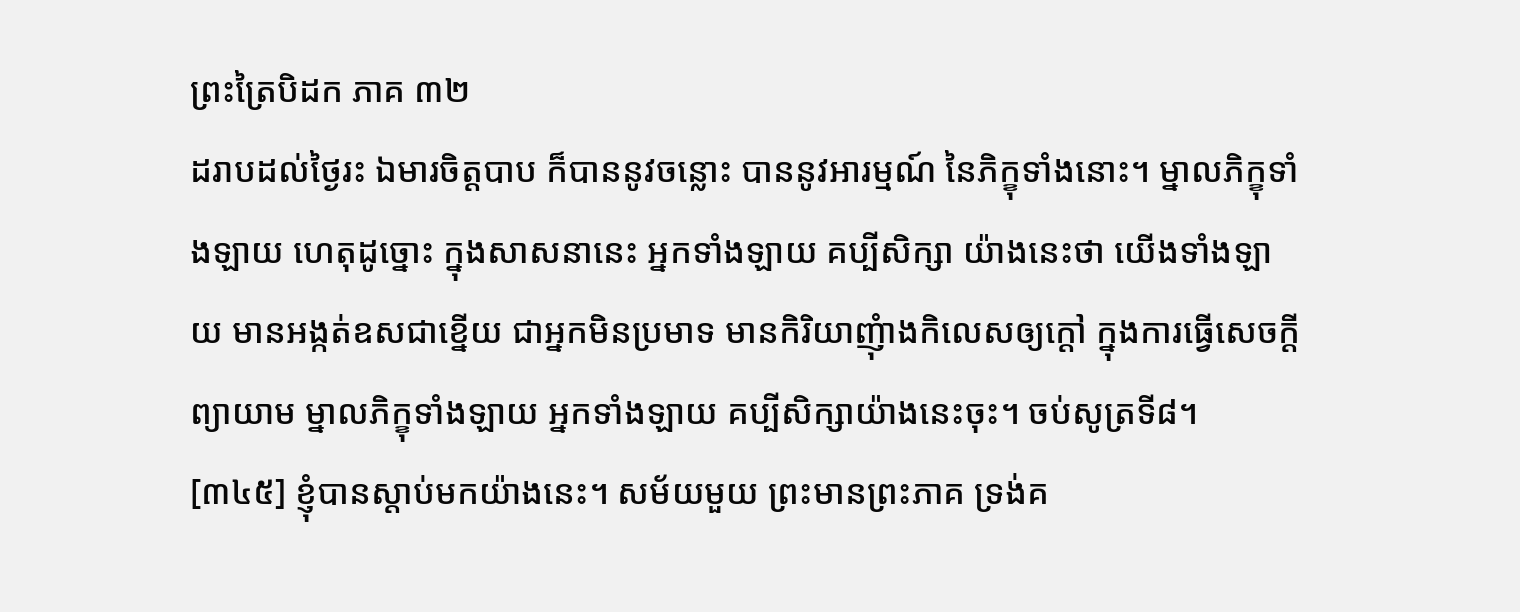ព្រះត្រៃបិដក ភាគ ៣២
ដរាបដល់ថ្ងៃរះ ឯមារចិត្តបាប ក៏បាននូវចន្លោះ បាននូវអារម្មណ៍ នៃភិក្ខុទាំងនោះ។ ម្នាលភិក្ខុទាំងឡាយ ហេតុដូច្នោះ ក្នុងសាសនានេះ អ្នកទាំងឡាយ គប្បីសិក្សា យ៉ាងនេះថា យើងទាំងឡាយ មានអង្កត់ឧសជាខ្នើយ ជាអ្នកមិនប្រមាទ មានកិរិយាញុំាងកិលេសឲ្យក្តៅ ក្នុងការធ្វើសេចក្តីព្យាយាម ម្នាលភិក្ខុទាំងឡាយ អ្នកទាំងឡាយ គប្បីសិក្សាយ៉ាងនេះចុះ។ ចប់សូត្រទី៨។
[៣៤៥] ខ្ញុំបានស្តាប់មកយ៉ាងនេះ។ សម័យមួយ ព្រះមានព្រះភាគ ទ្រង់គ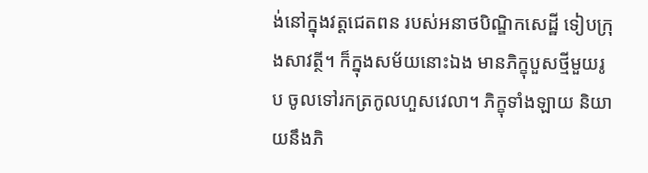ង់នៅក្នុងវត្តជេតពន របស់អនាថបិណ្ឌិកសេដ្ឋី ទៀបក្រុងសាវត្ថី។ ក៏ក្នុងសម័យនោះឯង មានភិក្ខុបួសថ្មីមួយរូប ចូលទៅរកត្រកូលហួសវេលា។ ភិក្ខុទាំងឡាយ និយាយនឹងភិ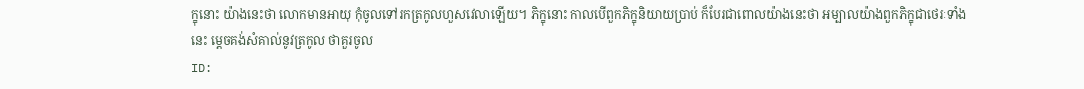ក្ខុនោះ យ៉ាងនេះថា លោកមានអាយុ កុំចូលទៅរកត្រកូលហួសវេលាឡើយ។ ភិក្ខុនោះ កាលបើពួកភិក្ខុនិយាយប្រាប់ ក៏បែរជាពោលយ៉ាងនេះថា អម្បាលយ៉ាងពួកភិក្ខុជាថេរៈទាំងនេះ ម្តេចគង់សំគាល់នូវត្រកូល ថាគួរចូល
ID: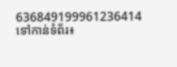636849199961236414
ទៅកាន់ទំព័រ៖